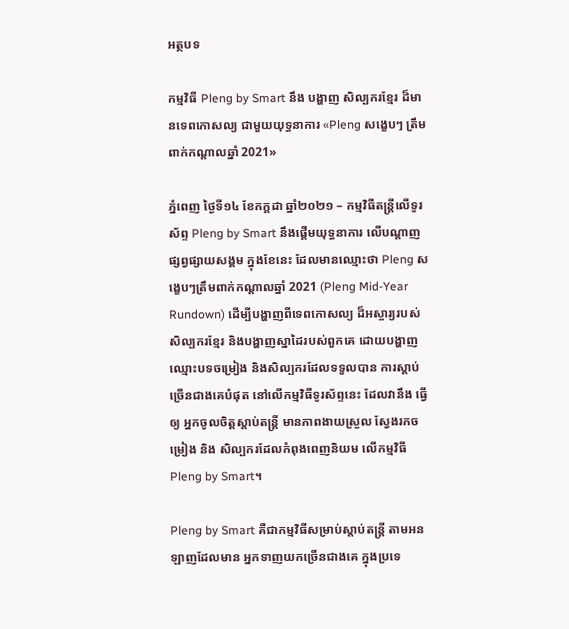អត្ថបទ

កម្មវិធី Pleng by Smart នឹង បង្ហាញ សិល្បករខ្មែរ ដ៏មានទេពកោសល្យ ជាមួយយុទ្ធនាការ «Pleng សង្ខេបៗ ត្រឹមពាក់កណ្តាលឆ្នាំ 2021»

ភ្នំពេញ ថ្ងៃទី១៤ ខែកក្ដដា ឆ្នាំ២០២១ – កម្មវិធីតន្ត្រីលើទូរស័ព្ទ Pleng by Smart នឹងផ្ដើមយុទ្ធនាការ លើបណ្ដាញផ្សព្វផ្សាយសង្គម ក្នុងខែនេះ ដែលមានឈ្មោះថា Pleng សង្ខេបៗត្រឹមពាក់កណ្តាលឆ្នាំ 2021 (Pleng Mid-Year Rundown) ដើម្បីបង្ហាញពីទេពកោសល្យ ដ៏អស្ចារ្យរបស់សិល្បករខ្មែរ និងបង្ហាញស្នាដៃរបស់ពួកគេ ដោយបង្ហាញឈ្មោះបទចម្រៀង និងសិល្បករដែលទទួលបាន ការស្ដាប់ច្រើនជាងគេបំផុត នៅលើកម្មវិធីទូរស័ព្ទនេះ ដែលវានឹង ធ្វើឲ្យ អ្នកចូលចិត្តស្ដាប់តន្រ្តី មានភាពងាយស្រួល ស្វែងរកចម្រៀង និង សិល្បករដែលកំពុងពេញនិយម លើកម្មវិធី Pleng by Smart។

Pleng by Smart គឺជាកម្មវិធីសម្រាប់ស្ដាប់តន្រ្តី តាមអនឡាញដែលមាន អ្នកទាញយកច្រើនជាងគេ ក្នុងប្រទេ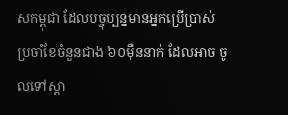សកម្ពុជា ដែលបច្ចុប្បន្នមានអ្នកប្រើប្រាស់ ប្រចាំខែចំនួនជាង ៦០ម៉ឺននាក់ ដែលអាច ចូលទៅស្ដា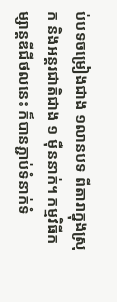ប់បទចម្រៀងជាង ១លានបទ ពីតារាក្នុងស្រុក និងអន្តរជាតិជាង ១ ម៉ឺននាក់។ កម្មវិធីកម្សាន្តឌីជីថលនេះ ក៏បានភ្ជាប់ទំនាក់ទំ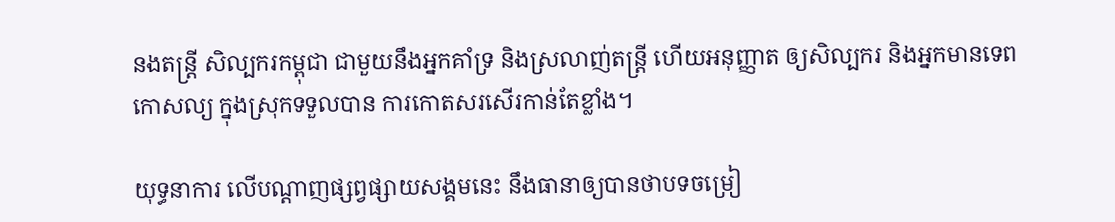នងតន្ត្រី សិល្បករកម្ពុជា ជាមួយនឹងអ្នកគាំទ្រ និងស្រលាញ់តន្រ្តី ហើយអនុញ្ញាត ឲ្យសិល្បករ និងអ្នកមានទេពកោសល្យ ក្នុងស្រុកទទួលបាន ការកោតសរសើរកាន់តែខ្លាំង។

យុទ្ធនាការ លើបណ្ដាញផ្សព្វផ្សាយសង្គមនេះ នឹងធានាឲ្យបានថាបទចម្រៀ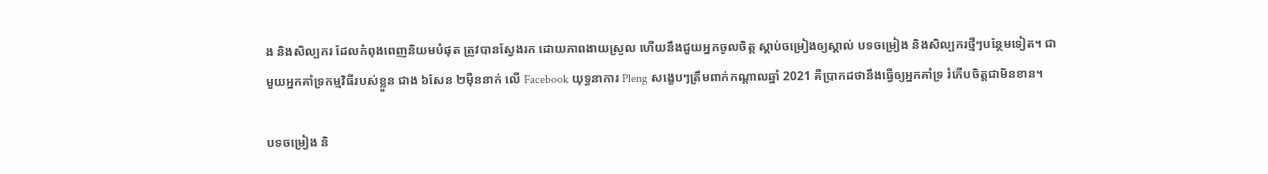ង និងសិល្បករ ដែលកំពុងពេញនិយមបំផុត ត្រូវបានស្វែងរក ដោយភាពងាយស្រួល ហើយនឹងជួយអ្នកចូលចិត្ត ស្ដាប់ចម្រៀងឲ្យស្គាល់ បទចម្រៀង និងសិល្បករថ្មីៗបន្ថែមទៀត។ ជាមួយអ្នកគាំទ្រកម្មវិធីរបស់ខ្លួន ជាង ៦សែន ២ម៉ឺននាក់ លើ Facebook យុទ្ធនាការ Pleng សង្ខេបៗត្រឹមពាក់កណ្តាលឆ្នាំ 2021 គឺប្រាកដថានឹងធ្វើឲ្យអ្នកគាំទ្រ រំភើបចិត្តជាមិនខាន។

បទចម្រៀង និ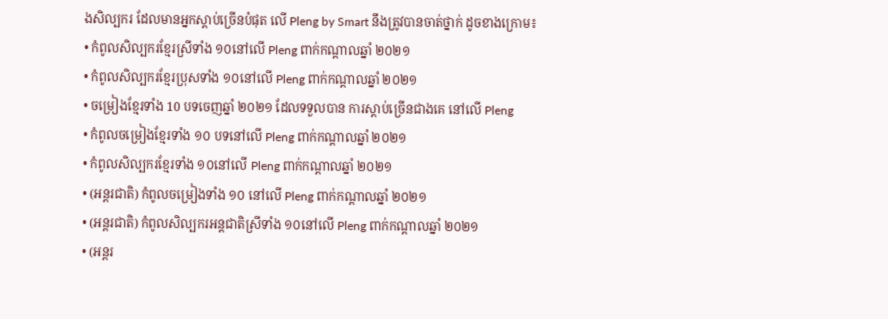ងសិល្បករ ដែលមានអ្នកស្ដាប់ច្រើនបំផុត លើ Pleng by Smart នឹងត្រូវបានចាត់ថ្នាក់ ដូចខាងក្រោម៖
• កំពូលសិល្បករខ្មែរស្រីទាំង ១០នៅលើ Pleng ពាក់កណ្តាលឆ្នាំ ២០២១
• កំពូលសិល្បករខ្មែរប្រុសទាំង ១០នៅលើ Pleng ពាក់កណ្តាលឆ្នាំ ២០២១
• ចម្រៀងខ្មែរទាំង 10 បទចេញឆ្នាំ ២០២១ ដែលទទួលបាន ការស្តាប់ច្រើនជាងគេ នៅលើ Pleng
• កំពូលចម្រៀងខ្មែរទាំង ១០ បទនៅលើ Pleng ពាក់កណ្តាលឆ្នាំ ២០២១
• កំពូលសិល្បករខ្មែរទាំង ១០នៅលើ Pleng ពាក់កណ្តាលឆ្នាំ ២០២១
• (អន្តរជាតិ) កំពូលចម្រៀងទាំង ១០ នៅលើ Pleng ពាក់កណ្តាលឆ្នាំ ២០២១
• (អន្តរជាតិ) កំពូលសិល្បករអន្តជាតិស្រីទាំង ១០នៅលើ Pleng ពាក់កណ្តាលឆ្នាំ ២០២១
• (អន្តរ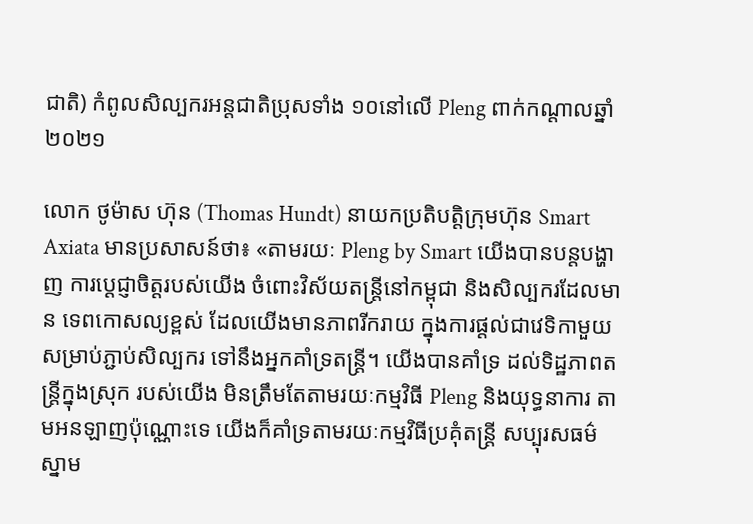ជាតិ) កំពូលសិល្បករអន្តជាតិប្រុសទាំង ១០នៅលើ Pleng ពាក់កណ្តាលឆ្នាំ ២០២១

លោក ថូម៉ាស ហ៊ុន (Thomas Hundt) នាយកប្រតិបត្តិក្រុមហ៊ុន Smart Axiata មានប្រសាសន៍ថា៖ «តាមរយៈ Pleng by Smart យើងបានបន្តបង្ហាញ ការប្តេជ្ញាចិត្តរបស់យើង ចំពោះវិស័យតន្រ្តីនៅកម្ពុជា និងសិល្បករដែលមាន ទេពកោសល្យខ្ពស់ ដែលយើងមានភាពរីករាយ ក្នុងការផ្ដល់ជាវេទិកាមួយ សម្រាប់ភ្ជាប់សិល្បករ ទៅនឹងអ្នកគាំទ្រតន្រ្តី។ យើងបានគាំទ្រ ដល់ទិដ្ឋភាពតន្រ្តីក្នុងស្រុក របស់យើង មិនត្រឹមតែតាមរយៈកម្មវិធី Pleng និងយុទ្ធនាការ តាមអនឡាញប៉ុណ្ណោះទេ យើងក៏គាំទ្រតាមរយៈកម្មវិធីប្រគុំតន្ត្រី សប្បុរសធម៌ស្នាម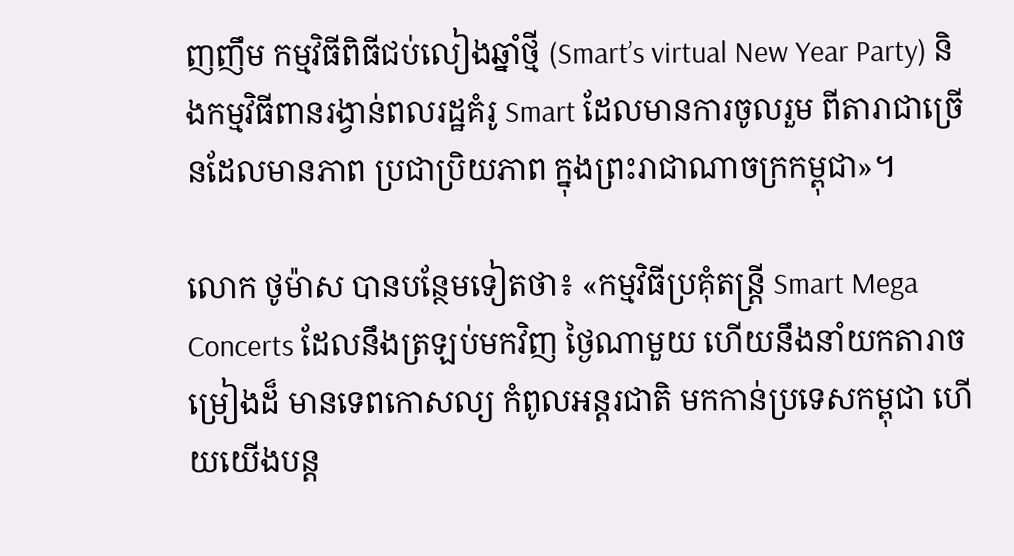ញញឹម កម្មវិធីពិធីជប់លៀងឆ្នាំថ្មី (Smart’s virtual New Year Party) និងកម្មវិធីពានរង្វាន់ពលរដ្ឋគំរូ Smart ដែលមានការចូលរួម ពីតារាជាច្រើនដែលមានភាព ប្រជាប្រិយភាព ក្នុងព្រះរាជាណាចក្រកម្ពុជា»។

លោក ថូម៉ាស បានបន្ថែមទៀតថា៖ «កម្មវិធីប្រគុំតន្រ្តី Smart Mega Concerts ដែលនឹងត្រឡប់មកវិញ ថ្ងៃណាមួយ ហើយនឹងនាំយកតារាចម្រៀងដ៏ មានទេពកោសល្យ កំពូលអន្តរជាតិ មកកាន់ប្រទេសកម្ពុជា ហើយយើងបន្ត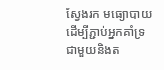ស្វែងរក មធ្យោបាយដើម្បីភ្ជាប់អ្នកគាំទ្រ ជាមួយនិងត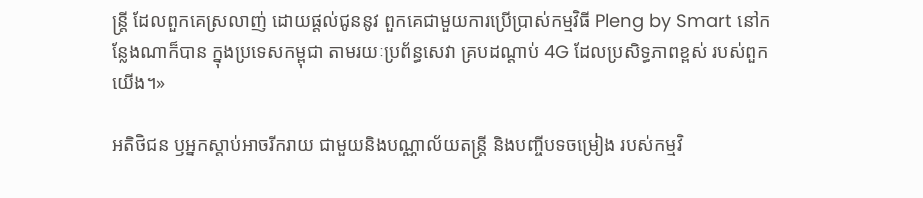ន្រ្តី ដែលពួកគេស្រលាញ់ ដោយផ្ដល់ជូននូវ ពួកគេជាមួយការប្រើប្រាស់កម្មវិធី Pleng by Smart នៅកន្លែងណាក៏បាន ក្នុងប្រទេសកម្ពុជា តាមរយៈប្រព័ន្ធសេវា គ្របដណ្ដាប់ 4G ដែលប្រសិទ្ធភាពខ្ពស់ របស់ពួកយើង។»

អតិថិជន ឫអ្នកស្តាប់អាចរីករាយ ជាមួយនិងបណ្ណាល័យតន្ត្រី និងបញ្ចីបទចម្រៀង របស់កម្មវិ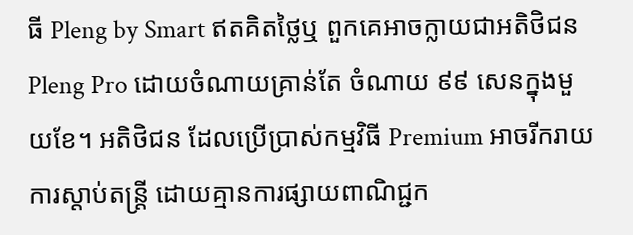ធី Pleng by Smart ឥតគិតថ្លៃឬ ពួកគេអាចក្លាយជាអតិថិជន Pleng Pro ដោយចំណាយគ្រាន់តែ ចំណាយ ៩៩ សេនក្នុងមួយខែ។ អតិថិជន ដែលប្រើប្រាស់កម្មវិធី Premium អាចរីករាយការស្ដាប់តន្រ្តី ដោយគ្មានការផ្សាយពាណិជ្ជក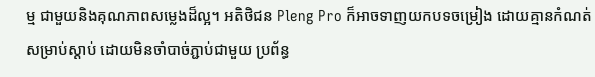ម្ម ជាមួយនិងគុណភាពសម្លេងដ៏ល្អ។ អតិថិជន Pleng Pro ក៏អាចទាញយកបទចម្រៀង ដោយគ្មានកំណត់សម្រាប់ស្ដាប់ ដោយមិនចាំបាច់ភ្ជាប់ជាមួយ ប្រព័ន្ធ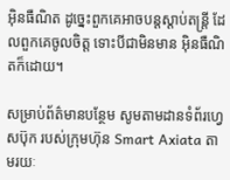អ៊ិនធឺណិត ដូច្នេះពួកគេអាចបន្តស្តាប់តន្ត្រី ដែលពួកគេចូលចិត្ត ទោះបីជាមិនមាន អ៊ិនធឺណិតក៏ដោយ។

សម្រាប់ព័ត៌មានបន្ថែម សូមតាមដានទំព័រហ្វេសប៊ុក របស់ក្រុមហ៊ុន Smart Axiata តាមរយៈ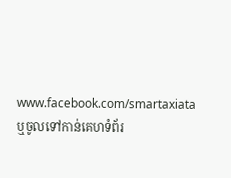www.facebook.com/smartaxiata ឬចូលទៅកាន់គេហទំព័រ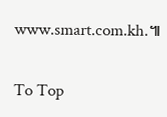www.smart.com.kh.៕

To Top